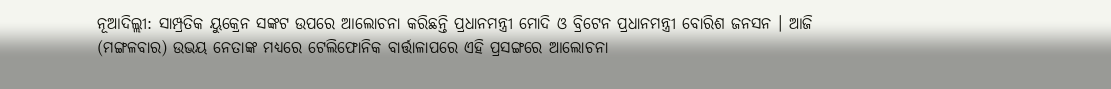ନୂଆଦିଲ୍ଲୀ: ସାମ୍ପ୍ରତିକ ୟୁକ୍ରେନ ସଙ୍କଟ ଉପରେ ଆଲୋଚନା କରିଛନ୍ତି ପ୍ରଧାନମନ୍ତ୍ରୀ ମୋଦି ଓ ବ୍ରିଟେନ ପ୍ରଧାନମନ୍ତ୍ରୀ ବୋରିଶ ଜନସନ । ଆଜି (ମଙ୍ଗଳବାର) ଉଭୟ ନେତାଙ୍କ ମଧ୍ୟରେ ଟେଲିଫୋନିକ ବାର୍ତ୍ତାଳାପରେ ଏହି ପ୍ରସଙ୍ଗରେ ଆଲୋଚନା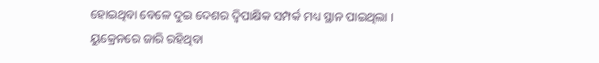ହୋଇଥିବା ବେଳେ ଦୁଇ ଦେଶର ଦ୍ବିପାକ୍ଷିକ ସମ୍ପର୍କ ମଧ୍ୟ ସ୍ଥାନ ପାଇଥିଲା ।
ୟୁକ୍ରେନରେ ଜାରି ରହିଥିବା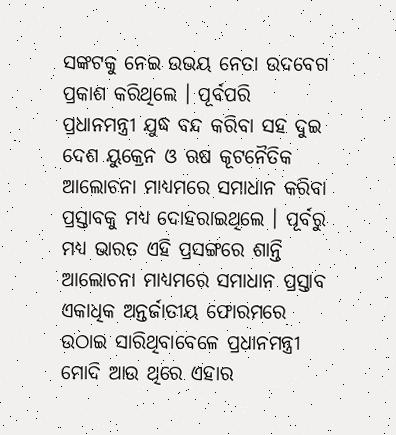ସଙ୍କଟକୁ ନେଇ ଉଭୟ ନେତା ଉଦବେଗ ପ୍ରକାଶ କରିଥିଲେ । ପୂର୍ବପରି ପ୍ରଧାନମନ୍ତ୍ରୀ ଯୁଦ୍ଧ ବନ୍ଦ କରିବା ସହ ଦୁଇ ଦେଶ ୟୁକ୍ରେନ ଓ ଋଷ କୂଟନୈତିକ ଆଲୋଚନା ମାଧ୍ୟମରେ ସମାଧାନ କରିବା ପ୍ରସ୍ତାବକୁ ମଧ୍ୟ ଦୋହରାଇଥିଲେ । ପୂର୍ବରୁ ମଧ୍ୟ ଭାରତ ଏହି ପ୍ରସଙ୍ଗରେ ଶାନ୍ତି ଆଲୋଚନା ମାଧ୍ୟମରେ ସମାଧାନ ପ୍ରସ୍ତାବ ଏକାଧିକ ଅନ୍ତର୍ଜାତୀୟ ଫୋରମରେ ଉଠାଇ ସାରିଥିବାବେଳେ ପ୍ରଧାନମନ୍ତ୍ରୀ ମୋଦି ଆଉ ଥିରେ ଏହାର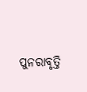ପୁନରାବୃତ୍ତି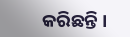କରିଛନ୍ତି ।